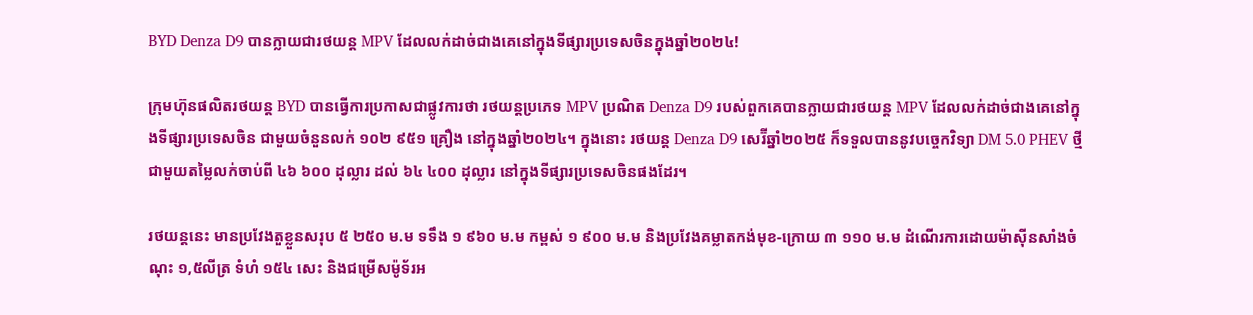BYD Denza D9 បានក្លាយជារថយន្ត MPV ដែលលក់ដាច់ជាងគេនៅក្នុងទីផ្សារប្រទេសចិនក្នុងឆ្នាំ២០២៤!

ក្រុមហ៊ុនផលិតរថយន្ត BYD បានធ្វើការប្រកាសជាផ្លូវការថា រថយន្តប្រភេទ MPV ប្រណិត Denza D9 របស់ពួកគេបានក្លាយជារថយន្ត MPV ដែលលក់ដាច់ជាងគេនៅក្នុងទីផ្សារប្រទេសចិន ជាមួយចំនួនលក់ ១០២ ៩៥១ គ្រឿង នៅក្នុងឆ្នាំ២០២៤។ ក្នុងនោះ រថយន្ត Denza D9 សេរ៊ីឆ្នាំ២០២៥ ក៏ទទួលបាននូវបច្ចេកវិទ្យា DM 5.0 PHEV ថ្មី ជាមួយតម្លៃលក់ចាប់ពី ៤៦ ៦០០ ដុល្លារ ដល់ ៦៤ ៤០០ ដុល្លារ នៅក្នុងទីផ្សារប្រទេសចិនផងដែរ។

រថយន្តនេះ មានប្រវែងតួខ្លួនសរុប ៥ ២៥០ ម.ម ទទឹង ១ ៩៦០ ម.ម កម្ពស់ ១ ៩០០ ម.ម និងប្រវែងគម្លាតកង់មុខ-ក្រោយ ៣ ១១០ ម.ម ដំណើរការដោយម៉ាសុីនសាំងចំណុះ ១,៥លីត្រ ទំហំ ១៥៤ សេះ និងជម្រើសម៉ូទ័រអ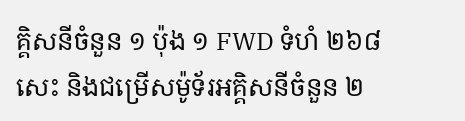គ្គិសនីចំនួន ១ ប៉ុង ១ FWD ទំហំ ២៦៨ សេះ និងជម្រើសម៉ូទ័រអគ្គិសនីចំនួន ២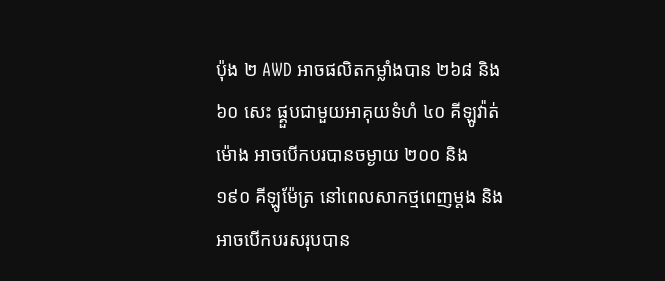ប៉ុង ២ AWD អាចផលិតកម្លាំងបាន ២៦៨ និង ៦០ សេះ ផ្គួបជាមួយអាគុយទំហំ ៤០ គីឡូវ៉ាត់ម៉ោង អាចបើកបរបានចម្ងាយ ២០០ និង ១៩០ គីឡូម៉ែត្រ នៅពេលសាកថ្មពេញម្តង និងអាចបើកបរសរុបបាន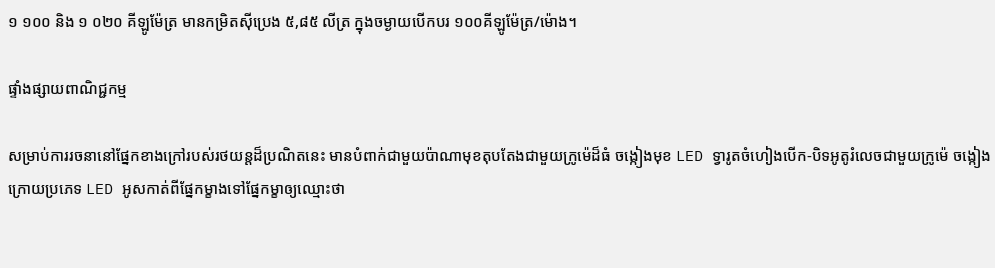១ ១០០ និង ១ ០២០ គីឡូម៉ែត្រ មានកម្រិតសុីប្រេង ៥,៨៥ លីត្រ ក្នុងចម្ងាយបើកបរ ១០០គីឡូម៉ែត្រ/ម៉ោង។

ផ្ទាំងផ្សាយពាណិជ្ជកម្ម

សម្រាប់ការរចនានៅផ្នែកខាងក្រៅរបស់រថយន្តដ៏ប្រណិតនេះ មានបំពាក់ជាមួយប៉ាណាមុខតុបតែងជាមួយក្រូម៉េដ៏ធំ ចង្កៀងមុខ LED ទ្វារូតចំហៀងបើក-បិទអូតូរំលេចជាមួយក្រូម៉េ ចង្កៀងក្រោយប្រភេទ LED អូសកាត់ពីផ្នែកម្ខាងទៅផ្នែកម្ខាឲ្យឈ្មោះថា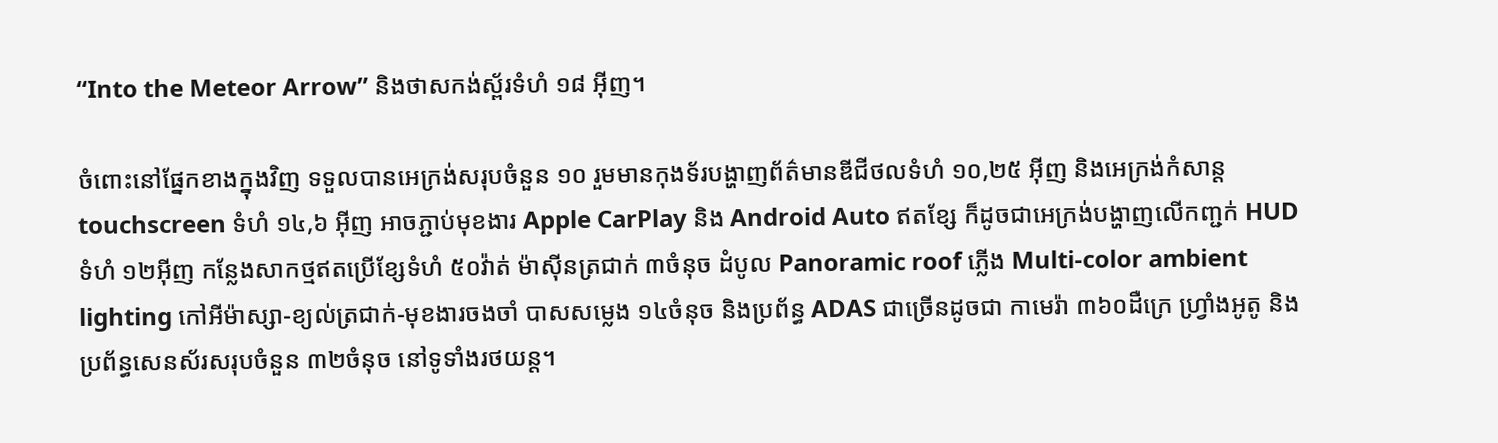“Into the Meteor Arrow” និងថាសកង់ស្ព័រទំហំ ១៨ អ៊ីញ។

ចំពោះនៅផ្នែកខាងក្នុងវិញ ទទួលបានអេក្រង់សរុបចំនួន ១០ រួមមានកុងទ័របង្ហាញព័ត៌មានឌីជីថលទំហំ ១០,២៥ អ៊ីញ និងអេក្រង់កំសាន្ត touchscreen ទំហំ ១៤,៦ អ៊ីញ អាចភ្ជាប់មុខងារ Apple CarPlay និង Android Auto ឥតខ្សែ ក៏ដូចជាអេក្រង់បង្ហាញលើកញ្ជក់ HUD ទំហំ ១២អ៊ីញ កន្លែងសាកថ្មឥតប្រើខ្សែទំហំ ៥០វ៉ាត់ ម៉ាសុីនត្រជាក់ ៣ចំនុច ដំបូល Panoramic roof ភ្លើង Multi-color ambient lighting កៅអីម៉ាស្សា-ខ្យល់ត្រជាក់-មុខងារចងចាំ បាសសម្លេង ១៤ចំនុច និងប្រព័ន្ធ ADAS ជាច្រើនដូចជា កាមេរ៉ា ៣៦០ដឺក្រេ ហ្វ្រាំងអូតូ និងប្រព័ន្ធសេនស័រសរុបចំនួន ៣២ចំនុច នៅទូទាំងរថយន្ត។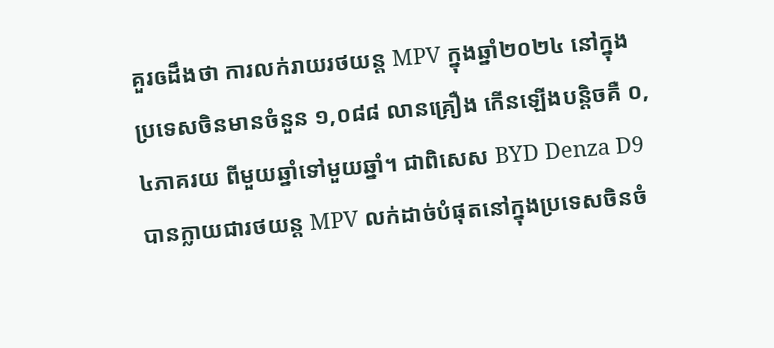គួរឲដឹងថា ការលក់រាយរថយន្ត MPV ក្នុងឆ្នាំ២០២៤ នៅក្នុងប្រទេសចិនមានចំនួន ១,០៨៨ លានគ្រឿង កើនឡើងបន្តិចគឺ ០,៤ភាគរយ ពីមួយឆ្នាំទៅមួយឆ្នាំ។ ជាពិសេស BYD Denza D9 បានក្លាយជារថយន្ត MPV លក់ដាច់បំផុតនៅក្នុងប្រទេសចិនចំ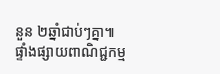នួន ២ឆ្នាំជាប់ៗគ្នា៕
ផ្ទាំងផ្សាយពាណិជ្ជកម្ម